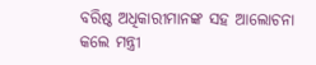ବରିଷ୍ଠ ଅଧିକାରୀମାନଙ୍କ ସହ ଆଲୋଚନା କଲେ ମନ୍ତ୍ରୀ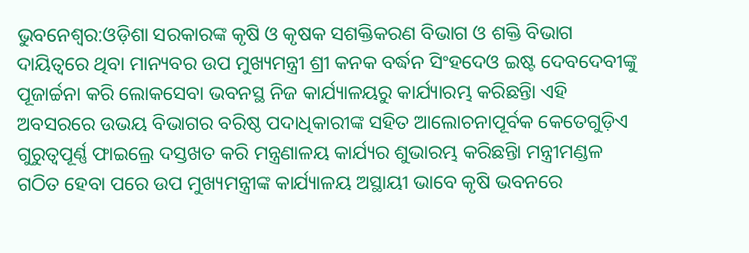ଭୁବନେଶ୍ୱର:ଓଡ଼ିଶା ସରକାରଙ୍କ କୃଷି ଓ କୃଷକ ସଶକ୍ତିକରଣ ବିଭାଗ ଓ ଶକ୍ତି ବିଭାଗ ଦାୟିତ୍ୱରେ ଥିବା ମାନ୍ୟବର ଉପ ମୁଖ୍ୟମନ୍ତ୍ରୀ ଶ୍ରୀ କନକ ବର୍ଦ୍ଧନ ସିଂହଦେଓ ଇଷ୍ଟ ଦେବଦେବୀଙ୍କୁ ପୂଜାର୍ଚ୍ଚନା କରି ଲୋକସେବା ଭବନସ୍ଥ ନିଜ କାର୍ଯ୍ୟାଳୟରୁ କାର୍ଯ୍ୟାରମ୍ଭ କରିଛନ୍ତିା ଏହି ଅବସରରେ ଉଭୟ ବିଭାଗର ବରିଷ୍ଠ ପଦାଧିକାରୀଙ୍କ ସହିତ ଆଲୋଚନାପୂର୍ବକ କେତେଗୁଡ଼ିଏ ଗୁରୁତ୍ୱପୂର୍ଣ୍ଣ ଫାଇଲ୍ରେ ଦସ୍ତଖତ କରି ମନ୍ତ୍ରଣାଳୟ କାର୍ଯ୍ୟର ଶୁଭାରମ୍ଭ କରିଛନ୍ତିା ମନ୍ତ୍ରୀମଣ୍ଡଳ ଗଠିତ ହେବା ପରେ ଉପ ମୁଖ୍ୟମନ୍ତ୍ରୀଙ୍କ କାର୍ଯ୍ୟାଳୟ ଅସ୍ଥାୟୀ ଭାବେ କୃଷି ଭବନରେ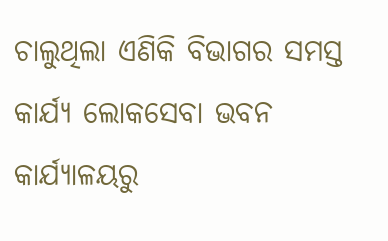ଚାଲୁଥିଲା ଏଣିକି ବିଭାଗର ସମସ୍ତ କାର୍ଯ୍ୟ ଲୋକସେବା ଭବନ କାର୍ଯ୍ୟାଳୟରୁ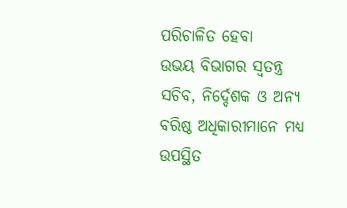ପରିଚାଳିତ ହେବା
ଉଭୟ ବିଭାଗର ସ୍ୱତନ୍ତ୍ର ସଚିବ, ନିର୍ଦ୍ଦେଶକ ଓ ଅନ୍ୟ ବରିଷ୍ଠ ଅଧିକାରୀମାନେ ମଧ୍ୟ ଉପସ୍ଥିତ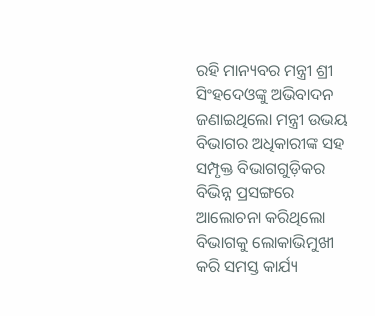ରହି ମାନ୍ୟବର ମନ୍ତ୍ରୀ ଶ୍ରୀ ସିଂହଦେଓଙ୍କୁ ଅଭିବାଦନ ଜଣାଇଥିଲୋ ମନ୍ତ୍ରୀ ଉଭୟ ବିଭାଗର ଅଧିକାରୀଙ୍କ ସହ ସମ୍ପୃକ୍ତ ବିଭାଗଗୁଡ଼ିକର ବିଭିନ୍ନ ପ୍ରସଙ୍ଗରେ ଆଲୋଚନା କରିଥିଲୋ ବିଭାଗକୁ ଲୋକାଭିମୁଖୀ କରି ସମସ୍ତ କାର୍ଯ୍ୟ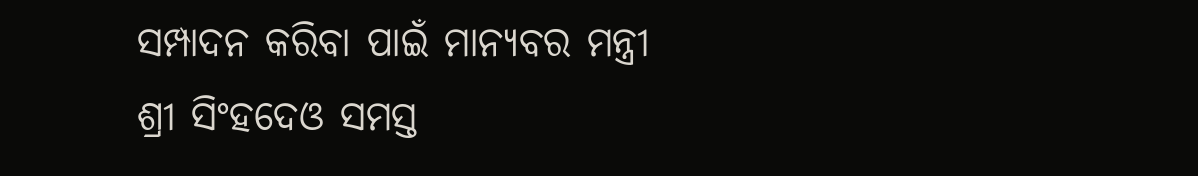ସମ୍ପାଦନ କରିବା ପାଇଁ ମାନ୍ୟବର ମନ୍ତ୍ରୀ ଶ୍ରୀ ସିଂହଦେଓ ସମସ୍ତ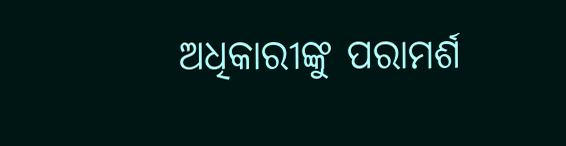ଅଧିକାରୀଙ୍କୁ ପରାମର୍ଶ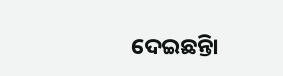ଦେଇଛନ୍ତିା